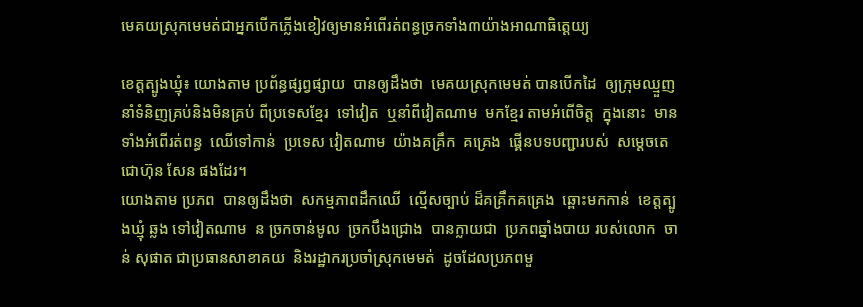មេគយស្រុកមេមត់ជាអ្នកបើកភ្លើងខៀវឲ្យមានអំពើរត់ពន្ធច្រកទាំង៣យ៉ាងអាណាធិត្តេយ្យ

ខេត្តត្បូងឃ្មុំ៖ យោងតាម ប្រព័ន្ធផ្សព្វផ្សាយ  បានឲ្យដឹងថា  មេគយស្រុកមេមត់ បានបើកដៃ  ឲ្យក្រុមឈ្មួញ  នាំទំនិញគ្រប់និងមិនគ្រប់ ពីប្រទេសខ្មែរ  ទៅវៀត  ឬនាំពីវៀតណាម  មកខ្មែរ តាមអំពើចិត្ត  ក្នុងនោះ  មានទាំងអំពើរត់ពន្ធ  ឈើទៅកាន់  ប្រទេស វៀតណាម  យ៉ាងគគ្រឹក  គគ្រេង  ផ្គើនបទបញ្ជារបស់  សម្តេចតេជោហ៊ុន សែន ផងដែរ។
យោងតាម ប្រភព  បានឲ្យដឹងថា  សកម្មភាពដឹកឈើ  ល្មើសច្បាប់ ដ៏គគ្រឹកគគ្រេង  ឆ្ពោះមកកាន់  ខេត្តត្បូងឃ្មុំ ឆ្លង ទៅវៀតណាម  ន ច្រកចាន់មូល  ច្រកបឹងជ្រោង  បានក្លាយជា  ប្រភពឆ្នាំងបាយ របស់លោក  ចាន់ សុផាត ជាប្រធានសាខាគយ  និងរដ្ឋាករប្រចាំស្រុកមេមត់  ដូចដែលប្រភពមួ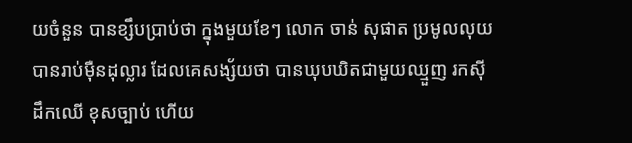យចំនួន បានខ្សឹបប្រាប់ថា ក្នុងមួយខែៗ លោក ចាន់ សុផាត ប្រមូលលុយ បានរាប់ម៉ឺនដុល្លារ ដែលគេសង្ស័យថា បានឃុបឃិតជាមួយឈ្មួញ រកស៊ីដឹកឈើ ខុសច្បាប់ ហើយ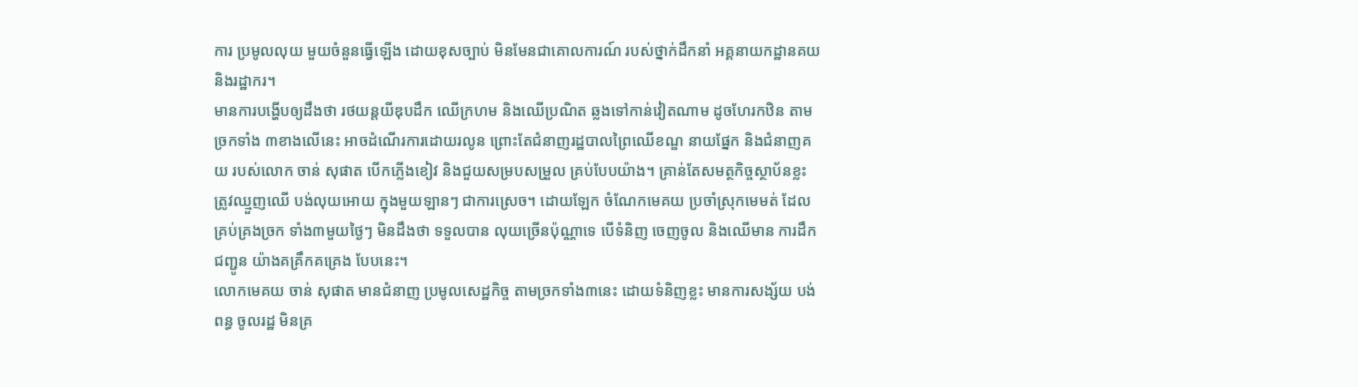ការ ប្រមូលលុយ មួយចំនួនធ្វើឡើង ដោយខុសច្បាប់ មិនមែនជាគោលការណ៍ របស់ថ្នាក់ដឹកនាំ អគ្គនាយកដ្ឋានគយ និងរដ្ឋាករ។
មានការបង្ហើបឲ្យដឹងថា រថយន្តយីឌុបដឹក ឈើក្រហម និងឈើប្រណិត ឆ្លងទៅកាន់វៀតណាម ដូចហែរកឋិន តាមច្រកទាំង ៣ខាងលើនេះ អាចដំណើរការដោយរលូន ព្រោះតែជំនាញរដ្ឋបាលព្រៃឈើខណ្ឌ នាយផ្នែក និងជំនាញគយ របស់លោក ចាន់ សុផាត បើកភ្លើងខៀវ និងជួយសម្របសម្រួល គ្រប់បែបយ៉ាង។ គ្រាន់តែសមត្ថកិច្ចស្ថាប័នខ្លះ ត្រូវឈ្មួញឈើ បង់លុយអោយ ក្នុងមួយឡានៗ ជាការស្រេច។ ដោយឡែក ចំណែកមេគយ ប្រចាំស្រុកមេមត់ ដែលគ្រប់គ្រងច្រក ទាំង៣មួយថ្ងៃៗ មិនដឹងថា ទទួលបាន លុយច្រើនប៉ុណ្ណាទេ បើទំនិញ ចេញចូល និងឈើមាន ការដឹកជញ្ជូន យ៉ាងគគ្រឹកគគ្រេង បែបនេះ។
លោកមេគយ ចាន់ សុផាត មានជំនាញ ប្រមូលសេដ្ឋកិច្ច តាមច្រកទាំង៣នេះ ដោយទំនិញខ្លះ មានការសង្ស័យ បង់ពន្ធ ចូលរដ្ឋ មិនគ្រ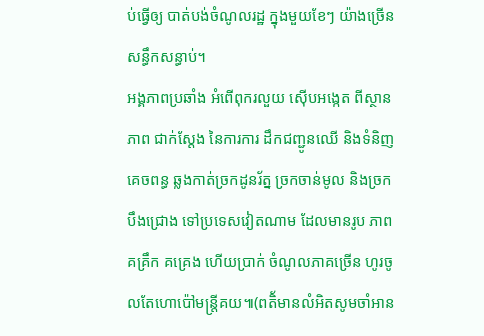ប់ធ្វើឲ្យ បាត់បង់ចំណូលរដ្ឋ ក្នុងមួយខែៗ យ៉ាងច្រើន សន្ធឹកសន្ធាប់។
អង្គភាពប្រឆាំង អំពើពុករលួយ ស៊ើបអង្កេត ពីស្ថានភាព ជាក់ស្តែង នៃការការ ដឹកជញ្ជូនឈើ និងទំនិញគេចពន្ធ ឆ្លងកាត់ច្រកដូនរ័ត្ន ច្រកចាន់មូល និងច្រកបឹងជ្រោង ទៅប្រទេសវៀតណាម ដែលមានរូប ភាពគគ្រឹក គគ្រេង ហើយប្រាក់ ចំណូលភាគច្រើន ហូរចូលតែហោប៉ៅមន្ត្រីគយ៕(ពតិ័មានលំអិតសូមចាំអាន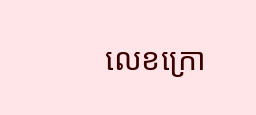លេខក្រោ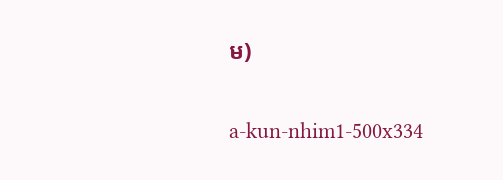ម)

a-kun-nhim1-500x334